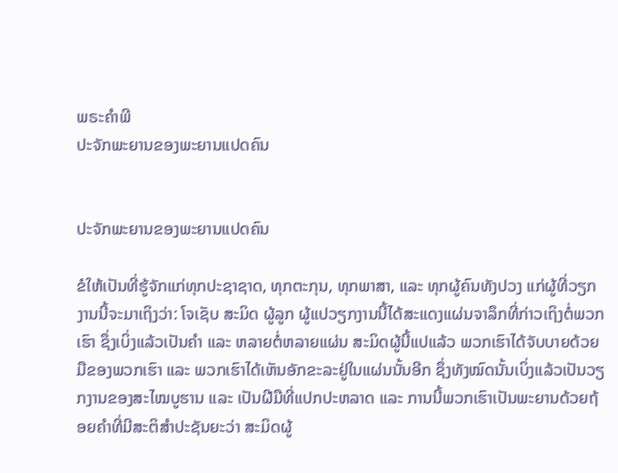ພຣະຄຳພີ
ປະຈັກພະຍານຂອງພະຍານແປດຄົນ


ປະຈັກພະຍານຂອງພະຍານແປດຄົນ

ຂໍໃຫ້ເປັນທີ່ຮູ້ຈັກແກ່ທຸກປະຊາຊາດ, ທຸກຕະກຸນ, ທຸກພາສາ, ແລະ ທຸກຜູ້ຄົນທັງປວງ ແກ່ຜູ້ທີ່ວຽກງານນີ້ຈະມາເຖິງວ່າ: ໂຈເຊັບ ສະມິດ ຜູ້ລູກ ຜູ້ແປວຽກງານນີ້ໄດ້ສະແດງແຜ່ນຈາລຶກທີ່ກ່າວເຖິງຕໍ່ພວກເຮົາ ຊຶ່ງເບິ່ງແລ້ວເປັນຄຳ ແລະ ຫລາຍຕໍ່ຫລາຍແຜ່ນ ສະມິດຜູ້ນີ້ແປແລ້ວ ພວກເຮົາໄດ້ຈັບບາຍດ້ວຍມືຂອງພວກເຮົາ ແລະ ພວກເຮົາໄດ້ເຫັນອັກຂະລະຢູ່ໃນແຜ່ນນັ້ນອີກ ຊຶ່ງທັງໝົດນັ້ນເບິ່ງແລ້ວເປັນວຽກງານຂອງສະໄໝບູຮານ ແລະ ເປັນຝີມືທີ່ແປກປະຫລາດ ແລະ ການນີ້ພວກເຮົາເປັນພະຍານດ້ວຍຖ້ອຍຄຳທີ່ມີສະຕິສຳປະຊັນຍະວ່າ ສະມິດຜູ້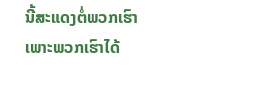ນີ້ສະແດງຕໍ່ພວກເຮົາ ເພາະພວກເຮົາໄດ້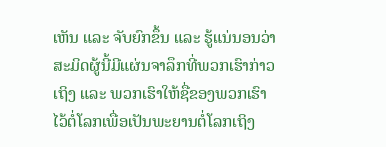ເຫັນ ແລະ ຈັບຍົກຂຶ້ນ ແລະ ຮູ້ແນ່ນອນວ່າ ສະມິດຜູ້ນີ້ມີແຜ່ນຈາລຶກທີ່ພວກເຮົາກ່າວເຖິງ ແລະ ພວກເຮົາໃຫ້ຊື່ຂອງພວກເຮົາໄວ້ຕໍ່ໂລກເພື່ອເປັນພະຍານຕໍ່ໂລກເຖິງ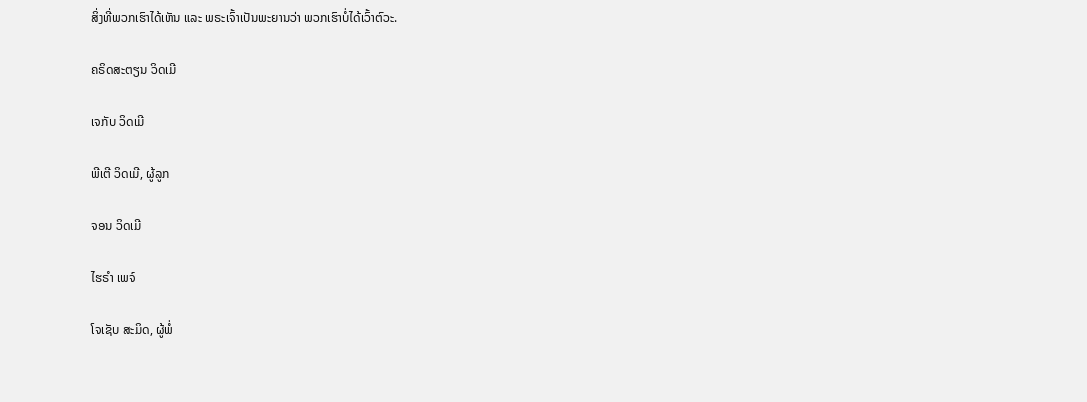ສິ່ງທີ່ພວກເຮົາໄດ້ເຫັນ ແລະ ພຣະເຈົ້າເປັນພະຍານວ່າ ພວກເຮົາບໍ່ໄດ້ເວົ້າຕົວະ.

ຄຣິດສະຕຽນ ວິດເມີ

ເຈກັບ ວິດເມີ

ພີເຕີ ວິດເມີ, ຜູ້ລູກ

ຈອນ ວິດເມີ

ໄຮຣຳ ເພຈ໌

ໂຈເຊັບ ສະມິດ, ຜູ້ພໍ່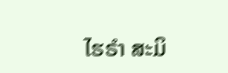ໄຮຣຳ ສະມິ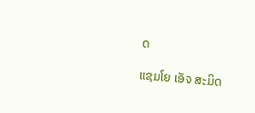ດ

ແຊມໂຍ ເອັຈ ສະມິດ